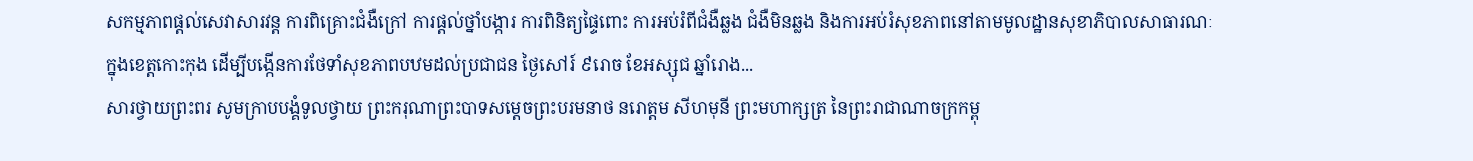សកម្មភាពផ្ដល់សេវាសារវន្ត ការពិគ្រោះជំងឺក្រៅ ការផ្ដល់ថ្នាំបង្ការ ការពិនិត្យផ្ទៃពោះ ការអប់រំពីជំងឺឆ្លង ជំងឺមិនឆ្លង និងការអប់រំសុខភាពនៅតាមមូលដ្ឋានសុខាភិបាលសាធារណៈក្នុងខេត្តកោះកុង ដើម្បីបង្កើនការថែទាំសុខភាពបឋមដល់ប្រជាជន ថ្ងៃសៅរ៍ ៩រោច ខែអស្សុជ ឆ្នាំរោង...
សារថ្វាយព្រះពរ សូមក្រាបបង្គំទូលថ្វាយ ព្រះករុណាព្រះបាទសម្តេចព្រះបរមនាថ នរោត្តម សីហមុនី ព្រះមហាក្សត្រ នៃព្រះរាជាណាចក្រកម្ពុ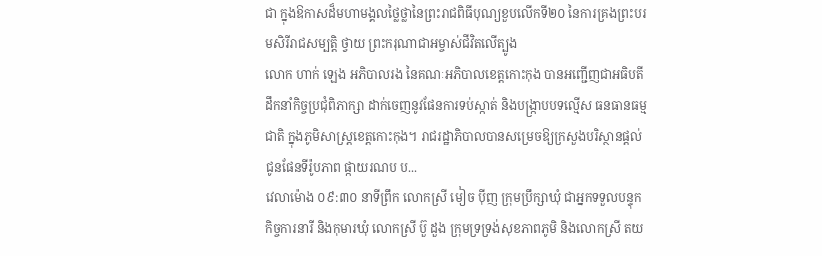ជា ក្នុងឱកាសដ៏មហាមង្គលថ្លៃថ្លានៃព្រះរាជពិធីបុណ្យខួបលើកទី២០ នៃការគ្រងព្រះបរមសិរីរាជសម្បត្តិ ថ្វាយ ព្រះករុណាជាអម្ចាស់ជីវិតលើត្បូង
លោក ហាក់ ឡេង អភិបាលរង នៃគណៈអភិបាលខេត្តកោះកុង បានអញ្ជើញជាអធិបតី ដឹកនាំកិច្ចប្រជុំពិភាក្សា ដាក់ចេញនូវផែនការទប់ស្កាត់ និងបង្ក្រាបបទល្មើស ធនធានធម្មជាតិ ក្នុងភូមិសាស្ត្រខេត្តកោះកុង។ រាជរដ្ឋាភិបាលបានសម្រេចឱ្យក្រសួងបរិស្ថានផ្តល់ជូនផែនទីរ៉ូបភាព ផ្កាយរណប ប...
វេលាម៉ោង ០៩:៣០ នាទីព្រឹក លោកស្រី មៀច ប៉ីញ ក្រុមប្រឹក្សាឃុំ ជាអ្នកទទួលបន្ទុកកិច្ចការនារី និងកុមារឃុំ លោកស្រី ប៊ួ ដួង ក្រុមទ្រទ្រង់សុខភាពភូមិ និងលោកស្រី តយ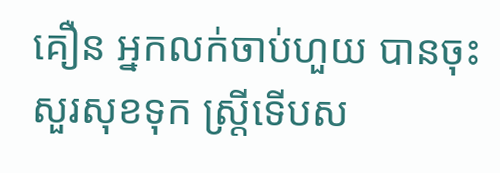គឿន អ្នកលក់ចាប់ហួយ បានចុះសួរសុខទុក ស្ត្រីទើបស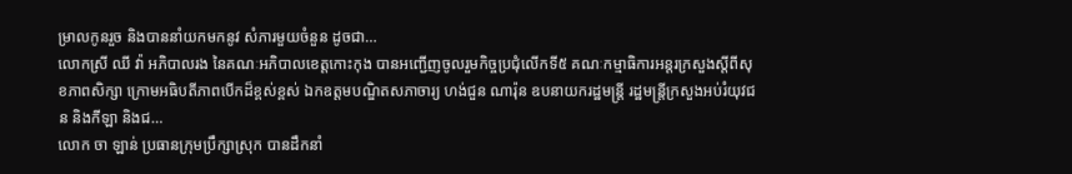ម្រាលកូនរួច និងបាននាំយកមកនូវ សំភារមួយចំនួន ដូចជា...
លោកស្រី ឈី វ៉ា អភិបាលរង នៃគណៈអភិបាលខេត្តកោះកុង បានអញ្ជើញចូលរួមកិច្ចប្រជុំលើកទី៥ គណៈកម្មាធិការអន្តរក្រសួងស្តីពីសុខភាពសិក្សា ក្រោមអធិបតីភាពបើកដ៏ខ្ពស់ខ្ពស់ ឯកឧត្តមបណ្ឌិតសភាចារ្យ ហង់ជួន ណារ៉ុន ឧបនាយករដ្ឋមន្ត្រី រដ្ឋមន្ត្រីក្រសួងអប់រំយុវជន និងកីឡា និងជ...
លោក ចា ឡាន់ ប្រធានក្រុមប្រឹក្សាស្រុក បានដឹកនាំ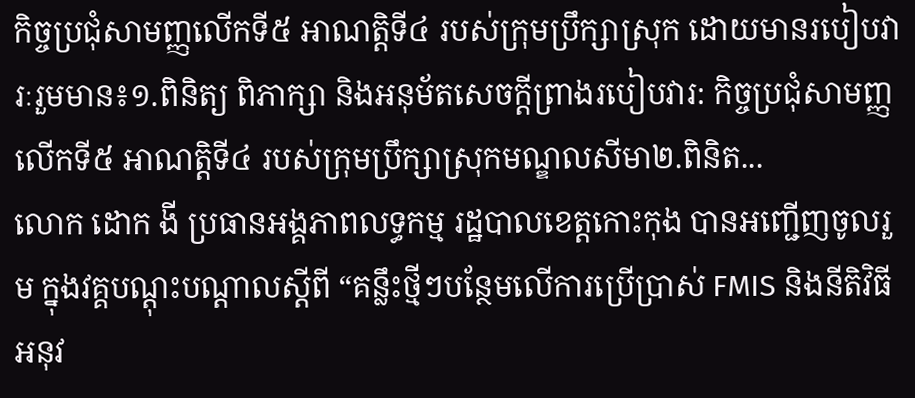កិច្ចប្រជុំសាមញ្ញលើកទី៥ អាណត្តិទី៤ របស់ក្រុមប្រឹក្សាស្រុក ដោយមានរបៀបវារៈរួមមាន៖១.ពិនិត្យ ពិភាក្សា និងអនុម័តសេចក្ដីព្រាងរបៀបវារ: កិច្ចប្រជុំសាមញ្ញលើកទី៥ អាណត្តិទី៤ របស់ក្រុមប្រឹក្សាស្រុកមណ្ឌលសីមា២.ពិនិត...
លោក ដោក ងី ប្រធានអង្គភាពលទ្ធកម្ម រដ្ឋបាលខេត្តកោះកុង បានអញ្ជើញចូលរួម ក្នុងវគ្គបណ្តុះបណ្តាលស្តីពី “គន្លឹះថ្មីៗបន្ថែមលើការប្រើប្រាស់ FMIS និងនីតិវិធីអនុវ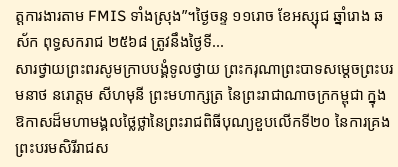ត្តការងារតាម FMIS ទាំងស្រុង”។ថ្ងៃចន្ទ ១១រោច ខែអស្សុជ ឆ្នាំរោង ឆស័ក ពុទ្ធសករាជ ២៥៦៨ ត្រូវនឹងថ្ងៃទី...
សារថ្វាយព្រះពរសូមក្រាបបង្គំទូលថ្វាយ ព្រះករុណាព្រះបាទសម្តេចព្រះបរមនាថ នរោត្តម សីហមុនី ព្រះមហាក្សត្រ នៃព្រះរាជាណាចក្រកម្ពុជា ក្នុងឱកាសដ៏មហាមង្គលថ្លៃថ្លានៃព្រះរាជពិធីបុណ្យខួបលើកទី២០ នៃការគ្រងព្រះបរមសិរីរាជស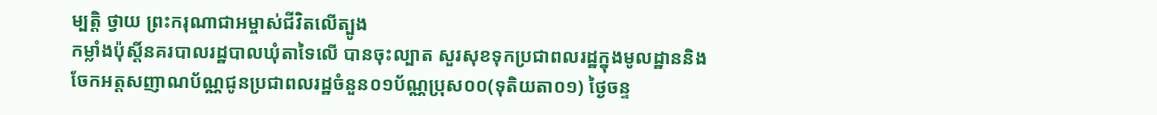ម្បត្តិ ថ្វាយ ព្រះករុណាជាអម្ចាស់ជីវិតលើត្បូង
កម្លាំងប៉ុស្តិ៍នគរបាលរដ្ឋបាលឃុំតាទៃលើ បានចុះល្បាត សួរសុខទុកប្រជាពលរដ្ឋក្នុងមូលដ្ឋាននិងចែកអត្តសញាណប័ណ្ណជូនប្រជាពលរដ្ឋចំនួន០១ប័ណ្ណប្រុស០០(ទុតិយតា០១) ថ្ងៃចន្ទ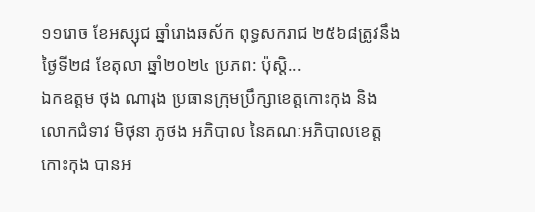១១រោច ខែអស្សុជ ឆ្នាំរោងឆស័ក ពុទ្ធសករាជ ២៥៦៨ត្រូវនឹងថ្ងៃទី២៨ ខែតុលា ឆ្នាំ២០២៤ ប្រភព: ប៉ុស្តិ...
ឯកឧត្ដម ថុង ណារុង ប្រធានក្រុមប្រឹក្សាខេត្តកោះកុង និងលោកជំទាវ មិថុនា ភូថង អភិបាល នៃគណៈអភិបាលខេត្តកោះកុង បានអ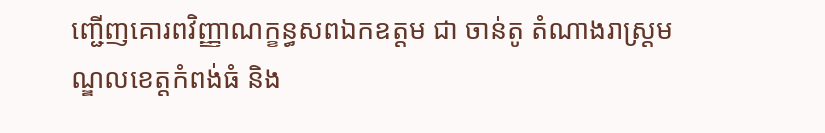ញ្ជើញគោរពវិញ្ញាណក្ខន្ធសពឯកឧត្តម ជា ចាន់តូ តំណាងរាស្ត្រមណ្ឌលខេត្តកំពង់ធំ និង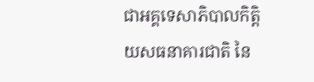ជាអគ្គទេសាភិបាលកិត្តិយសធនាគារជាតិ នៃ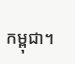កម្ពុជា។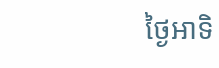ថ្ងៃអាទិ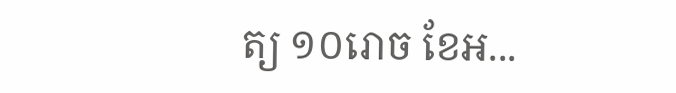ត្យ ១០រោច ខែអ...